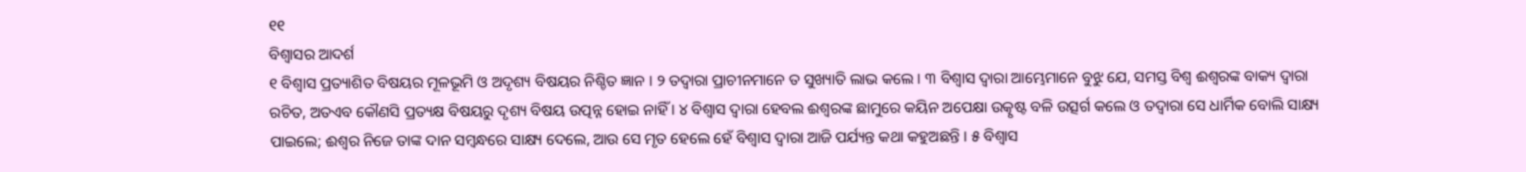୧୧
ବିଶ୍ୱାସର ଆଦର୍ଶ
୧ ବିଶ୍ୱାସ ପ୍ରତ୍ୟାଶିତ ବିଷୟର ମୂଳଭୂମି ଓ ଅଦୃଶ୍ୟ ବିଷୟର ନିଶ୍ଚିତ ଜ୍ଞାନ । ୨ ତଦ୍ୱାରା ପ୍ରାଚୀନମାନେ ତ ସୁଖ୍ୟାତି ଲାଭ କଲେ । ୩ ବିଶ୍ୱାସ ଦ୍ୱାରା ଆମ୍ଭେମାନେ ବୁଝୁ ଯେ, ସମସ୍ତ ବିଶ୍ୱ ଈଶ୍ୱରଙ୍କ ବାକ୍ୟ ଦ୍ୱାରା ରଚିତ, ଅତଏବ କୌଣସି ପ୍ରତ୍ୟକ୍ଷ ବିଷୟରୁ ଦୃଶ୍ୟ ବିଷୟ ଉତ୍ପନ୍ନ ହୋଇ ନାହିଁ । ୪ ବିଶ୍ୱାସ ଦ୍ୱାରା ହେବଲ ଈଶ୍ୱରଙ୍କ ଛାମୁରେ କୟିନ ଅପେକ୍ଷା ଉତ୍କୃଷ୍ଟ ବଳି ଉତ୍ସର୍ଗ କଲେ ଓ ତଦ୍ୱାରା ସେ ଧାର୍ମିକ ବୋଲି ସାକ୍ଷ୍ୟ ପାଇଲେ; ଈଶ୍ୱର ନିଜେ ତାଙ୍କ ଦାନ ସମ୍ବନ୍ଧରେ ସାକ୍ଷ୍ୟ ଦେଲେ, ଆଉ ସେ ମୃତ ହେଲେ ହେଁ ବିଶ୍ୱାସ ଦ୍ୱାରା ଆଜି ପର୍ଯ୍ୟନ୍ତ କଥା କହୁଅଛନ୍ତି । ୫ ବିଶ୍ୱାସ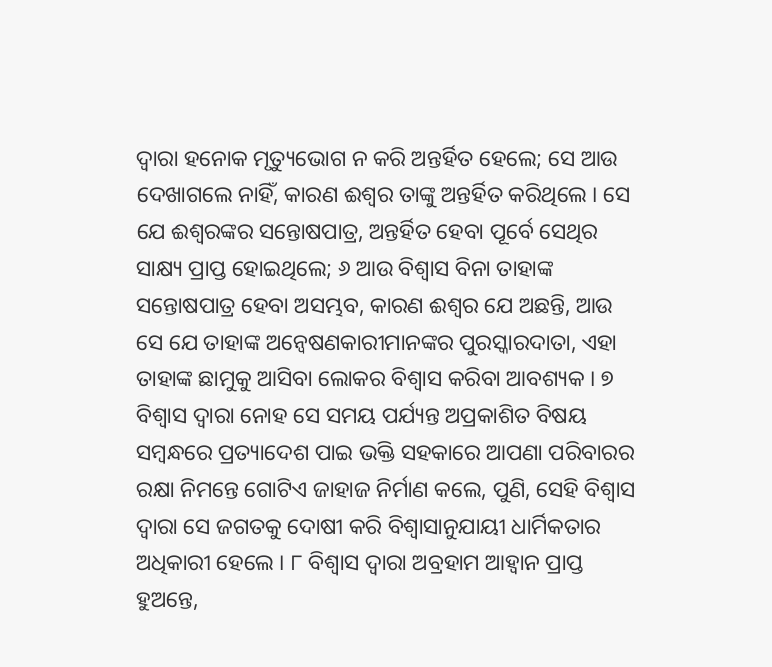ଦ୍ୱାରା ହନୋକ ମୃତ୍ୟୁଭୋଗ ନ କରି ଅନ୍ତର୍ହିତ ହେଲେ; ସେ ଆଉ ଦେଖାଗଲେ ନାହିଁ, କାରଣ ଈଶ୍ୱର ତାଙ୍କୁ ଅନ୍ତର୍ହିତ କରିଥିଲେ । ସେ ଯେ ଈଶ୍ୱରଙ୍କର ସନ୍ତୋଷପାତ୍ର, ଅନ୍ତର୍ହିତ ହେବା ପୂର୍ବେ ସେଥିର ସାକ୍ଷ୍ୟ ପ୍ରାପ୍ତ ହୋଇଥିଲେ; ୬ ଆଉ ବିଶ୍ୱାସ ବିନା ତାହାଙ୍କ ସନ୍ତୋଷପାତ୍ର ହେବା ଅସମ୍ଭବ, କାରଣ ଈଶ୍ୱର ଯେ ଅଛନ୍ତି, ଆଉ ସେ ଯେ ତାହାଙ୍କ ଅନ୍ୱେଷଣକାରୀମାନଙ୍କର ପୁରସ୍କାରଦାତା, ଏହା ତାହାଙ୍କ ଛାମୁକୁ ଆସିବା ଲୋକର ବିଶ୍ୱାସ କରିବା ଆବଶ୍ୟକ । ୭ ବିଶ୍ୱାସ ଦ୍ୱାରା ନୋହ ସେ ସମୟ ପର୍ଯ୍ୟନ୍ତ ଅପ୍ରକାଶିତ ବିଷୟ ସମ୍ବନ୍ଧରେ ପ୍ରତ୍ୟାଦେଶ ପାଇ ଭକ୍ତି ସହକାରେ ଆପଣା ପରିବାରର ରକ୍ଷା ନିମନ୍ତେ ଗୋଟିଏ ଜାହାଜ ନିର୍ମାଣ କଲେ, ପୁଣି, ସେହି ବିଶ୍ୱାସ ଦ୍ୱାରା ସେ ଜଗତକୁ ଦୋଷୀ କରି ବିଶ୍ୱାସାନୁଯାୟୀ ଧାର୍ମିକତାର ଅଧିକାରୀ ହେଲେ । ୮ ବିଶ୍ୱାସ ଦ୍ୱାରା ଅବ୍ରହାମ ଆହ୍ୱାନ ପ୍ରାପ୍ତ ହୁଅନ୍ତେ,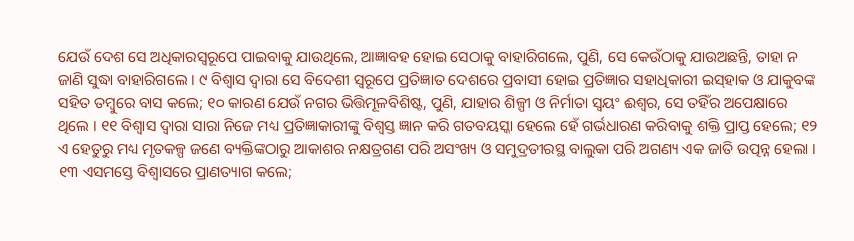ଯେଉଁ ଦେଶ ସେ ଅଧିକାରସ୍ୱରୂପେ ପାଇବାକୁ ଯାଉଥିଲେ, ଆଜ୍ଞାବହ ହୋଇ ସେଠାକୁ ବାହାରିଗଲେ, ପୁଣି, ସେ କେଉଁଠାକୁ ଯାଉଅଛନ୍ତି, ତାହା ନ ଜାଣି ସୁଦ୍ଧା ବାହାରିଗଲେ । ୯ ବିଶ୍ୱାସ ଦ୍ୱାରା ସେ ବିଦେଶୀ ସ୍ୱରୂପେ ପ୍ରତିଜ୍ଞାତ ଦେଶରେ ପ୍ରବାସୀ ହୋଇ ପ୍ରତିଜ୍ଞାର ସହାଧିକାରୀ ଇସ୍‍ହାକ ଓ ଯାକୁବଙ୍କ ସହିତ ତମ୍ବୁରେ ବାସ କଲେ; ୧୦ କାରଣ ଯେଉଁ ନଗର ଭିତ୍ତିମୂଳବିଶିଷ୍ଟ, ପୁଣି, ଯାହାର ଶିଳ୍ପୀ ଓ ନିର୍ମାତା ସ୍ୱୟଂ ଈଶ୍ୱର, ସେ ତହିଁର ଅପେକ୍ଷାରେ ଥିଲେ । ୧୧ ବିଶ୍ୱାସ ଦ୍ୱାରା ସାରା ନିଜେ ମଧ୍ୟ ପ୍ରତିଜ୍ଞାକାରୀଙ୍କୁ ବିଶ୍ୱସ୍ତ ଜ୍ଞାନ କରି ଗତବୟସ୍କା ହେଲେ ହେଁ ଗର୍ଭଧାରଣ କରିବାକୁ ଶକ୍ତି ପ୍ରାପ୍ତ ହେଲେ; ୧୨ ଏ ହେତୁରୁ ମଧ୍ୟ ମୃତକଳ୍ପ ଜଣେ ବ୍ୟକ୍ତିଙ୍କଠାରୁ ଆକାଶର ନକ୍ଷତ୍ରଗଣ ପରି ଅସଂଖ୍ୟ ଓ ସମୁଦ୍ରତୀରସ୍ଥ ବାଲୁକା ପରି ଅଗଣ୍ୟ ଏକ ଜାତି ଉତ୍ପନ୍ନ ହେଲା । ୧୩ ଏସମସ୍ତେ ବିଶ୍ୱାସରେ ପ୍ରାଣତ୍ୟାଗ କଲେ;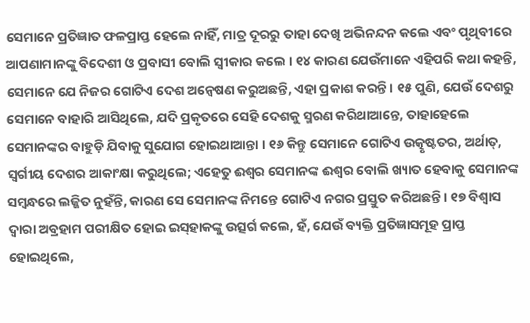ସେମାନେ ପ୍ରତିଜ୍ଞାତ ଫଳପ୍ରାପ୍ତ ହେଲେ ନାହିଁ, ମାତ୍ର ଦୂରରୁ ତାହା ଦେଖି ଅଭିନନ୍ଦନ କଲେ ଏବଂ ପୃଥିବୀରେ ଆପଣାମାନଙ୍କୁ ବିଦେଶୀ ଓ ପ୍ରବାସୀ ବୋଲି ସ୍ୱୀକାର କଲେ । ୧୪ କାରଣ ଯେଉଁମାନେ ଏହିପରି କଥା କହନ୍ତି, ସେମାନେ ଯେ ନିଜର ଗୋଟିଏ ଦେଶ ଅନ୍ୱେଷଣ କରୁଅଛନ୍ତି, ଏହା ପ୍ରକାଶ କରନ୍ତି । ୧୫ ପୁଣି, ଯେଉଁ ଦେଶରୁ ସେମାନେ ବାହାରି ଆସିଥିଲେ, ଯଦି ପ୍ରକୃତରେ ସେହି ଦେଶକୁ ସ୍ମରଣ କରିଥାଆନ୍ତେ, ତାହାହେଲେ ସେମାନଙ୍କର ବାହୁଡ଼ି ଯିବାକୁ ସୁଯୋଗ ହୋଇଥାଆନ୍ତା । ୧୬ କିନ୍ତୁ ସେମାନେ ଗୋଟିଏ ଉତ୍କୃଷ୍ଟତର, ଅର୍ଥାତ୍‍, ସ୍ୱର୍ଗୀୟ ଦେଶର ଆକାଂକ୍ଷା କରୁଥିଲେ; ଏହେତୁ ଈଶ୍ୱର ସେମାନଙ୍କ ଈଶ୍ୱର ବୋଲି ଖ୍ୟାତ ହେବାକୁ ସେମାନଙ୍କ ସମ୍ବନ୍ଧରେ ଲଜ୍ଜିତ ନୁହଁନ୍ତି, କାରଣ ସେ ସେମାନଙ୍କ ନିମନ୍ତେ ଗୋଟିଏ ନଗର ପ୍ରସ୍ତୁତ କରିଅଛନ୍ତି । ୧୭ ବିଶ୍ୱାସ ଦ୍ୱାରା ଅବ୍ରହାମ ପରୀକ୍ଷିତ ହୋଇ ଇସ୍‍ହାକଙ୍କୁ ଉତ୍ସର୍ଗ କଲେ, ହଁ, ଯେଉଁ ବ୍ୟକ୍ତି ପ୍ରତିଜ୍ଞାସମୂହ ପ୍ରାପ୍ତ ହୋଇଥିଲେ,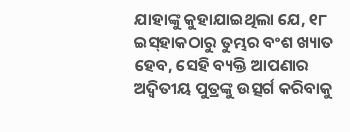ଯାହାଙ୍କୁ କୁହାଯାଇଥିଲା ଯେ, ୧୮ ଇସ୍‍ହାକଠାରୁ ତୁମ୍ଭର ବଂଶ ଖ୍ୟାତ ହେବ, ସେହି ବ୍ୟକ୍ତି ଆପଣାର ଅଦ୍ୱିତୀୟ ପୁତ୍ରଙ୍କୁ ଉତ୍ସର୍ଗ କରିବାକୁ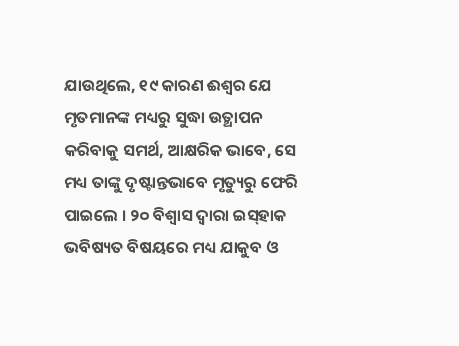ଯାଉଥିଲେ, ୧୯ କାରଣ ଈଶ୍ୱର ଯେ ମୃତମାନଙ୍କ ମଧ୍ୟରୁ ସୁଦ୍ଧା ଉତ୍ଥାପନ କରିବାକୁ ସମର୍ଥ, ଆକ୍ଷରିକ ଭାବେ, ସେ ମଧ୍ୟ ତାଙ୍କୁ ଦୃଷ୍ଟାନ୍ତଭାବେ ମୃତ୍ୟୁରୁ ଫେରି ପାଇଲେ । ୨୦ ବିଶ୍ୱାସ ଦ୍ୱାରା ଇସ୍‍ହାକ ଭବିଷ୍ୟତ ବିଷୟରେ ମଧ୍ୟ ଯାକୁବ ଓ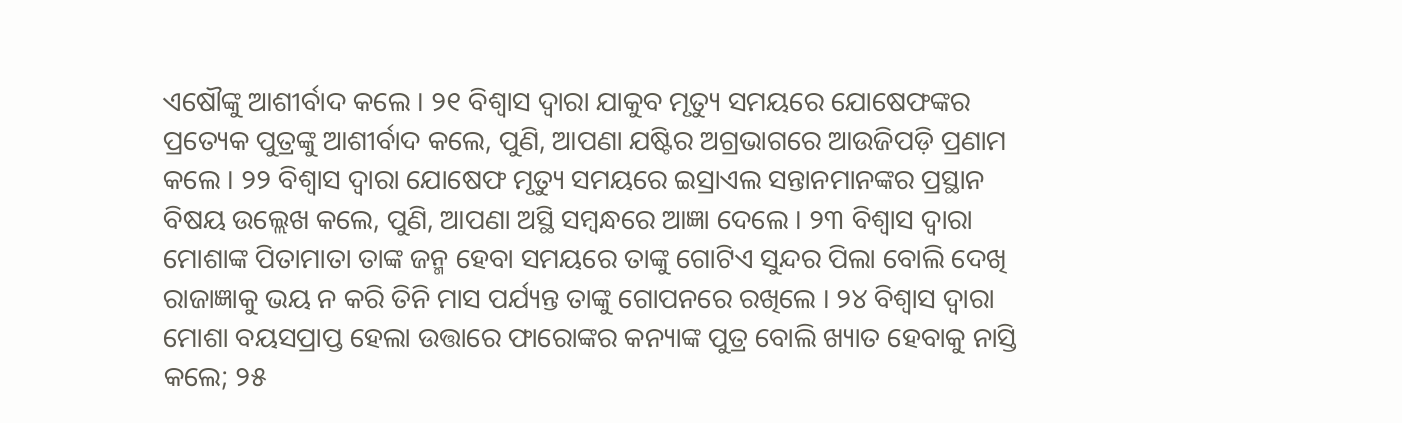ଏଷୌଙ୍କୁ ଆଶୀର୍ବାଦ କଲେ । ୨୧ ବିଶ୍ୱାସ ଦ୍ୱାରା ଯାକୁବ ମୃତ୍ୟୁ ସମୟରେ ଯୋଷେଫଙ୍କର ପ୍ରତ୍ୟେକ ପୁତ୍ରଙ୍କୁ ଆଶୀର୍ବାଦ କଲେ, ପୁଣି, ଆପଣା ଯଷ୍ଟିର ଅଗ୍ରଭାଗରେ ଆଉଜିପଡ଼ି ପ୍ରଣାମ କଲେ । ୨୨ ବିଶ୍ୱାସ ଦ୍ୱାରା ଯୋଷେଫ ମୃତ୍ୟୁ ସମୟରେ ଇସ୍ରାଏଲ ସନ୍ତାନମାନଙ୍କର ପ୍ରସ୍ଥାନ ବିଷୟ ଉଲ୍ଲେଖ କଲେ, ପୁଣି, ଆପଣା ଅସ୍ଥି ସମ୍ବନ୍ଧରେ ଆଜ୍ଞା ଦେଲେ । ୨୩ ବିଶ୍ୱାସ ଦ୍ୱାରା ମୋଶାଙ୍କ ପିତାମାତା ତାଙ୍କ ଜନ୍ମ ହେବା ସମୟରେ ତାଙ୍କୁ ଗୋଟିଏ ସୁନ୍ଦର ପିଲା ବୋଲି ଦେଖି ରାଜାଜ୍ଞାକୁ ଭୟ ନ କରି ତିନି ମାସ ପର୍ଯ୍ୟନ୍ତ ତାଙ୍କୁ ଗୋପନରେ ରଖିଲେ । ୨୪ ବିଶ୍ୱାସ ଦ୍ୱାରା ମୋଶା ବୟସପ୍ରାପ୍ତ ହେଲା ଉତ୍ତାରେ ଫାରୋଙ୍କର କନ୍ୟାଙ୍କ ପୁତ୍ର ବୋଲି ଖ୍ୟାତ ହେବାକୁ ନାସ୍ତି କଲେ; ୨୫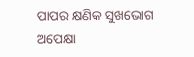ପାପର କ୍ଷଣିକ ସୁଖଭୋଗ ଅପେକ୍ଷା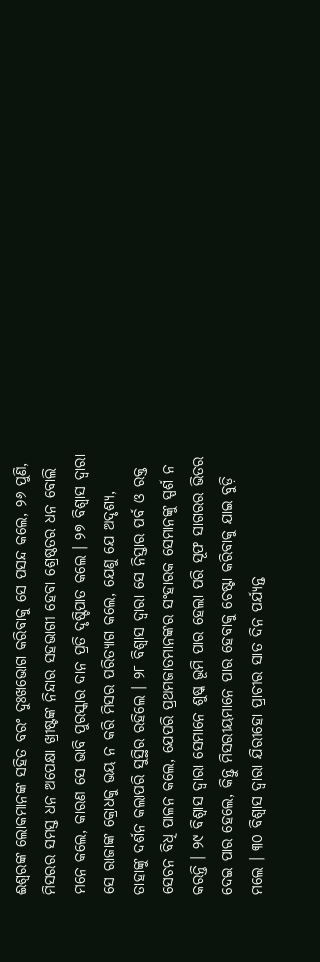ଈଶ୍ୱରଙ୍କ ଲୋକମାନଙ୍କ ସହିତ ବରଂ ଦୁଃଖଭୋଗ କରିବାକୁ ସେ ପସନ୍ଦ କଲେ, ୨୬ ପୁଣି, ମିସରର ସମସ୍ତ ଧନ ଅପେକ୍ଷା ଖ୍ରୀଷ୍ଟଙ୍କ ନିନ୍ଦାର ସହଭାଗୀ ହେବା ଶ୍ରେଷ୍ଠତର ଧନ ବୋଲି ମନେ କଲେ, କାରଣ ସେ ଭାବି ପୁରସ୍କାର ଦାନ ପ୍ରତି ଦୃଷ୍ଟିପାତ କଲେ । ୨୭ ବିଶ୍ୱାସ ଦ୍ୱାରା ସେ ରାଜାଙ୍କ କ୍ରୋଧକୁ ଭୟ ନ କରି ମିସର ପରିତ୍ୟାଗ କଲେ, ଯେଣୁ ଯେ ଅଦୃଶ୍ୟ, ତାହାଙ୍କୁ ଦର୍ଶନ କଲାପରି ସୁସ୍ଥିର ରହିଲେ । ୨୮ ବିଶ୍ୱାସ ଦ୍ୱାରା ସେ ନିସ୍ତାର ପର୍ବ ଓ ରକ୍ତ ସେଚନ ବିଧି ପାଳନ କଲେ, ଯେପରି ପ୍ରଥମଜାତମାନଙ୍କର ସଂହାରକ ସେମାନଙ୍କୁ ସ୍ପର୍ଶ ନ କରନ୍ତି । ୨୯ ବିଶ୍ୱାସ ଦ୍ୱାରା ସେମାନେ ଶୁଷ୍କ ଭୂମି ପାର ହେଲା ପରି ସୂଫ ସାଗରର ଭିତର ଦେଇ ପାର ହେଲେ, କିନ୍ତୁ ମିସରୀୟମାନେ ପାର ହେବାକୁ ଚେଷ୍ଟା କରିବାକୁ ଯାଇ ବୁଡ଼ି ମଲେ । ୩୦ ବିଶ୍ୱାସ ଦ୍ୱାରା ଯିରୀହୋ ପ୍ରାଚୀର ସାତ ଦିନ ପର୍ଯ୍ୟନ୍ତ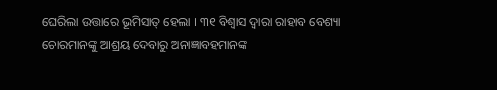ଘେରିଲା ଉତ୍ତାରେ ଭୂମିସାତ୍‍ ହେଲା । ୩୧ ବିଶ୍ୱାସ ଦ୍ୱାରା ରାହାବ ବେଶ୍ୟା ଚୋରମାନଙ୍କୁ ଆଶ୍ରୟ ଦେବାରୁ ଅନାଜ୍ଞାବହମାନଙ୍କ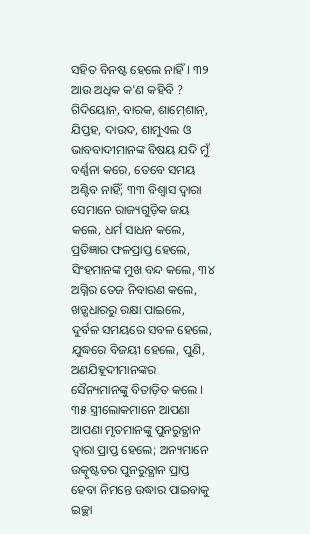ସହିତ ବିନଷ୍ଟ ହେଲେ ନାହିଁ । ୩୨ ଆଉ ଅଧିକ କ'ଣ କହିବି ? ଗିଦିୟୋନ, ବାରକ, ଶାମ୍‍ଶୋନ୍‍, ଯିପ୍ତହ, ଦାଉଦ, ଶାମୁଏଲ ଓ ଭାବବାଦୀମାନଙ୍କ ବିଷୟ ଯଦି ମୁଁ ବର୍ଣ୍ଣନା କରେ, ତେବେ ସମୟ ଅଣ୍ଟିବ ନାହିଁ; ୩୩ ବିଶ୍ୱାସ ଦ୍ୱାରା ସେମାନେ ରାଜ୍ୟଗୁଡ଼ିକ ଜୟ କଲେ, ଧର୍ମ ସାଧନ କଲେ, ପ୍ରତିଜ୍ଞାର ଫଳପ୍ରାପ୍ତ ହେଲେ, ସିଂହମାନଙ୍କ ମୁଖ ବନ୍ଦ କଲେ, ୩୪ ଅଗ୍ନିର ତେଜ ନିବାରଣ କଲେ, ଖଡ଼୍ଗଧାରରୁ ରକ୍ଷା ପାଇଲେ, ଦୁର୍ବଳ ସମୟରେ ସବଳ ହେଲେ, ଯୁଦ୍ଧରେ ବିଜୟୀ ହେଲେ, ପୁଣି, ଅଣଯିହୂଦୀମାନଙ୍କର ସୈନ୍ୟମାନଙ୍କୁ ବିତାଡ଼ିତ କଲେ । ୩୫ ସ୍ତ୍ରୀଲୋକମାନେ ଆପଣା ଆପଣା ମୃତମାନଙ୍କୁ ପୁନରୁତ୍ଥାନ ଦ୍ୱାରା ପ୍ରାପ୍ତ ହେଲେ; ଅନ୍ୟମାନେ ଉତ୍କୃଷ୍ଟତର ପୁନରୁତ୍ଥାନ ପ୍ରାପ୍ତ ହେବା ନିମନ୍ତେ ଉଦ୍ଧାର ପାଇବାକୁ ଇଚ୍ଛା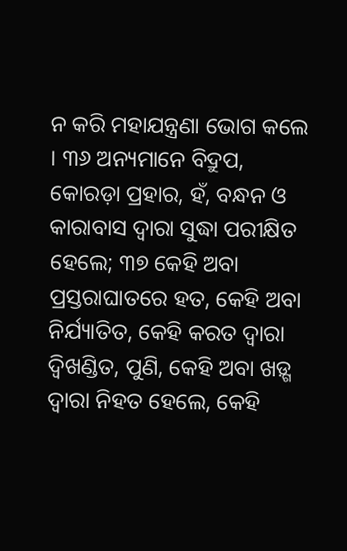ନ କରି ମହାଯନ୍ତ୍ରଣା ଭୋଗ କଲେ । ୩୬ ଅନ୍ୟମାନେ ବିଦ୍ରୁପ, କୋରଡ଼ା ପ୍ରହାର, ହଁ, ବନ୍ଧନ ଓ କାରାବାସ ଦ୍ୱାରା ସୁଦ୍ଧା ପରୀକ୍ଷିତ ହେଲେ; ୩୭ କେହି ଅବା ପ୍ରସ୍ତରାଘାତରେ ହତ, କେହି ଅବା ନିର୍ଯ୍ୟାତିତ, କେହି କରତ ଦ୍ୱାରା ଦ୍ୱିଖଣ୍ଡିତ, ପୁଣି, କେହି ଅବା ଖଡ଼୍ଗ ଦ୍ୱାରା ନିହତ ହେଲେ, କେହି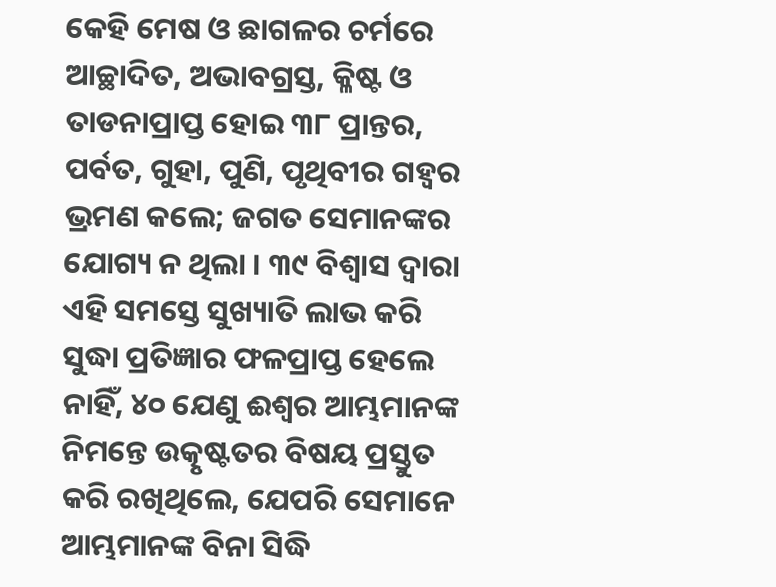କେହି ମେଷ ଓ ଛାଗଳର ଚର୍ମରେ ଆଚ୍ଛାଦିତ, ଅଭାବଗ୍ରସ୍ତ, କ୍ଳିଷ୍ଟ ଓ ତାଡନାପ୍ରାପ୍ତ ହୋଇ ୩୮ ପ୍ରାନ୍ତର, ପର୍ବତ, ଗୁହା, ପୁଣି, ପୃଥିବୀର ଗହ୍ୱର ଭ୍ରମଣ କଲେ; ଜଗତ ସେମାନଙ୍କର ଯୋଗ୍ୟ ନ ଥିଲା । ୩୯ ବିଶ୍ୱାସ ଦ୍ୱାରା ଏହି ସମସ୍ତେ ସୁଖ୍ୟାତି ଲାଭ କରି ସୁଦ୍ଧା ପ୍ରତିଜ୍ଞାର ଫଳପ୍ରାପ୍ତ ହେଲେ ନାହିଁ, ୪୦ ଯେଣୁ ଈଶ୍ୱର ଆମ୍ଭମାନଙ୍କ ନିମନ୍ତେ ଉତ୍କୃଷ୍ଟତର ବିଷୟ ପ୍ରସ୍ତୁତ କରି ରଖିଥିଲେ, ଯେପରି ସେମାନେ ଆମ୍ଭମାନଙ୍କ ବିନା ସିଦ୍ଧି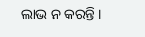ଲାଭ ନ କରନ୍ତି ।